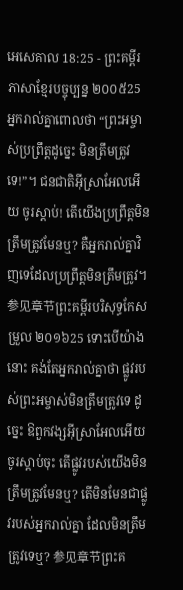អេសេគាល 18:25 - ព្រះគម្ពីរភាសាខ្មែរបច្ចុប្បន្ន ២០០៥25 អ្នករាល់គ្នាពោលថា “ព្រះអម្ចាស់ប្រព្រឹត្តដូច្នេះ មិនត្រឹមត្រូវទេ!”។ ជនជាតិអ៊ីស្រាអែលអើយ ចូរស្ដាប់! តើយើងប្រព្រឹត្តមិនត្រឹមត្រូវមែនឬ? គឺអ្នករាល់គ្នាវិញទេដែលប្រព្រឹត្តមិនត្រឹមត្រូវ។ 参见章节ព្រះគម្ពីរបរិសុទ្ធកែសម្រួល ២០១៦25 ទោះបើយ៉ាងនោះ គង់តែអ្នករាល់គ្នាថា ផ្លូវរបស់ព្រះអម្ចាស់មិនត្រឹមត្រូវទេ ដូច្នេះ ឱពួកវង្សអ៊ីស្រាអែលអើយ ចូរស្តាប់ចុះ តើផ្លូវរបស់យើងមិនត្រឹមត្រូវមែនឬ? តើមិនមែនជាផ្លូវរបស់អ្នករាល់គ្នា ដែលមិនត្រឹមត្រូវទេឬ? 参见章节ព្រះគ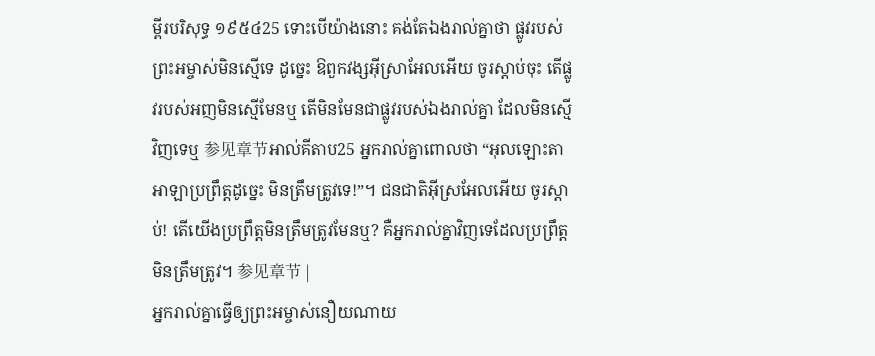ម្ពីរបរិសុទ្ធ ១៩៥៤25 ទោះបើយ៉ាងនោះ គង់តែឯងរាល់គ្នាថា ផ្លូវរបស់ព្រះអម្ចាស់មិនស្មើទេ ដូច្នេះ ឱពួកវង្សអ៊ីស្រាអែលអើយ ចូរស្តាប់ចុះ តើផ្លូវរបស់អញមិនស្មើមែនឬ តើមិនមែនជាផ្លូវរបស់ឯងរាល់គ្នា ដែលមិនស្មើវិញទេឬ 参见章节អាល់គីតាប25 អ្នករាល់គ្នាពោលថា “អុលឡោះតាអាឡាប្រព្រឹត្តដូច្នេះ មិនត្រឹមត្រូវទេ!”។ ជនជាតិអ៊ីស្រអែលអើយ ចូរស្ដាប់! តើយើងប្រព្រឹត្តមិនត្រឹមត្រូវមែនឬ? គឺអ្នករាល់គ្នាវិញទេដែលប្រព្រឹត្តមិនត្រឹមត្រូវ។ 参见章节 |
អ្នករាល់គ្នាធ្វើឲ្យព្រះអម្ចាស់នឿយណាយ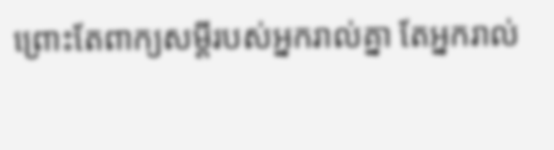ព្រោះតែពាក្យសម្ដីរបស់អ្នករាល់គ្នា តែអ្នករាល់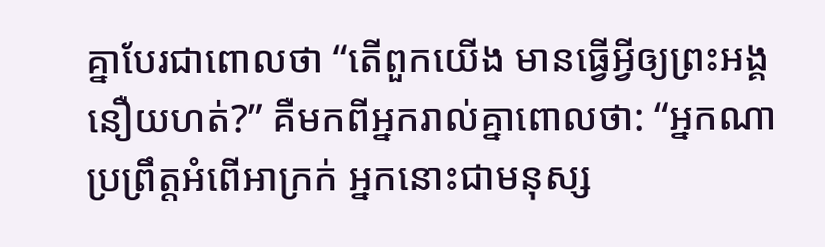គ្នាបែរជាពោលថា “តើពួកយើង មានធ្វើអ្វីឲ្យព្រះអង្គនឿយហត់?” គឺមកពីអ្នករាល់គ្នាពោលថា: “អ្នកណាប្រព្រឹត្តអំពើអាក្រក់ អ្នកនោះជាមនុស្ស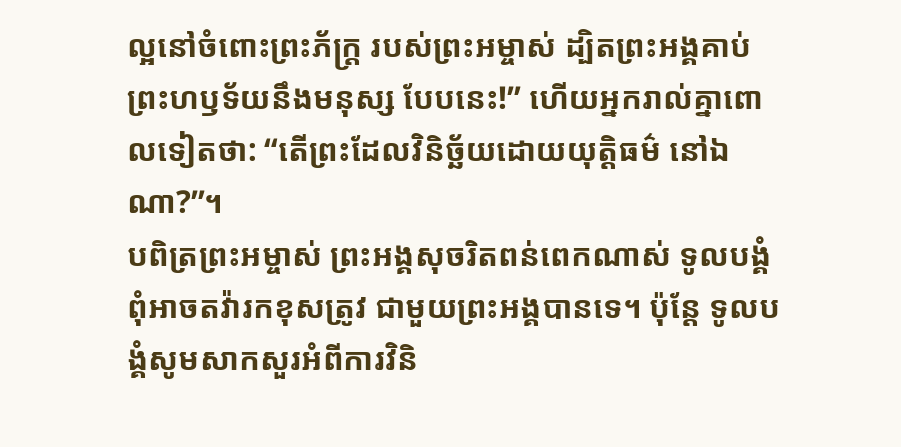ល្អនៅចំពោះព្រះភ័ក្ត្រ របស់ព្រះអម្ចាស់ ដ្បិតព្រះអង្គគាប់ព្រះហឫទ័យនឹងមនុស្ស បែបនេះ!” ហើយអ្នករាល់គ្នាពោលទៀតថា: “តើព្រះដែលវិនិច្ឆ័យដោយយុត្តិធម៌ នៅឯណា?”។
បពិត្រព្រះអម្ចាស់ ព្រះអង្គសុចរិតពន់ពេកណាស់ ទូលបង្គំពុំអាចតវ៉ារកខុសត្រូវ ជាមួយព្រះអង្គបានទេ។ ប៉ុន្តែ ទូលបង្គំសូមសាកសួរអំពីការវិនិ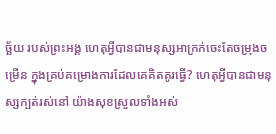ច្ឆ័យ របស់ព្រះអង្គ ហេតុអ្វីបានជាមនុស្សអាក្រក់ចេះតែចម្រុងចម្រើន ក្នុងគ្រប់គម្រោងការដែលគេគិតគូរធ្វើ? ហេតុអ្វីបានជាមនុស្សក្បត់រស់នៅ យ៉ាងសុខស្រួលទាំងអស់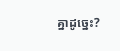គ្នាដូច្នេះ?